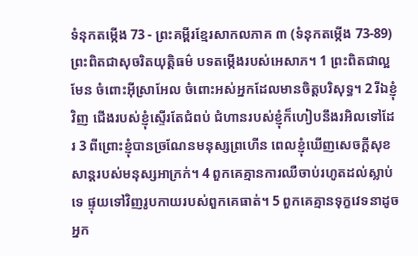ទំនុកតម្កើង 73 - ព្រះគម្ពីរខ្មែរសាកលភាគ ៣ (ទំនុកតម្កើង 73-89) ព្រះពិតជាសុចរិតយុត្តិធម៌ បទតម្កើងរបស់អេសាភ។ 1 ព្រះពិតជាល្អមែន ចំពោះអ៊ីស្រាអែល ចំពោះអស់អ្នកដែលមានចិត្តបរិសុទ្ធ។ 2 រីឯខ្ញុំវិញ ជើងរបស់ខ្ញុំស្ទើរតែជំពប់ ជំហានរបស់ខ្ញុំក៏ហៀបនឹងរអិលទៅដែរ 3 ពីព្រោះខ្ញុំបានច្រណែនមនុស្សព្រហើន ពេលខ្ញុំឃើញសេចក្ដីសុខសាន្តរបស់មនុស្សអាក្រក់។ 4 ពួកគេគ្មានការឈឺចាប់រហូតដល់ស្លាប់ទេ ផ្ទុយទៅវិញរូបកាយរបស់ពួកគេធាត់។ 5 ពួកគេគ្មានទុក្ខវេទនាដូចអ្នក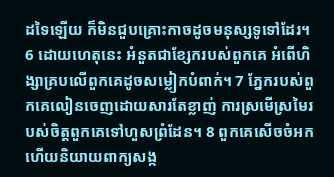ដទៃឡើយ ក៏មិនជួបគ្រោះកាចដូចមនុស្សទូទៅដែរ។ 6 ដោយហេតុនេះ អំនួតជាខ្សែករបស់ពួកគេ អំពើហិង្សាគ្របលើពួកគេដូចសម្លៀកបំពាក់។ 7 ភ្នែករបស់ពួកគេលៀនចេញដោយសារតែខ្លាញ់ ការស្រមើស្រមៃរបស់ចិត្តពួកគេទៅហួសព្រំដែន។ 8 ពួកគេសើចចំអក ហើយនិយាយពាក្យសង្ក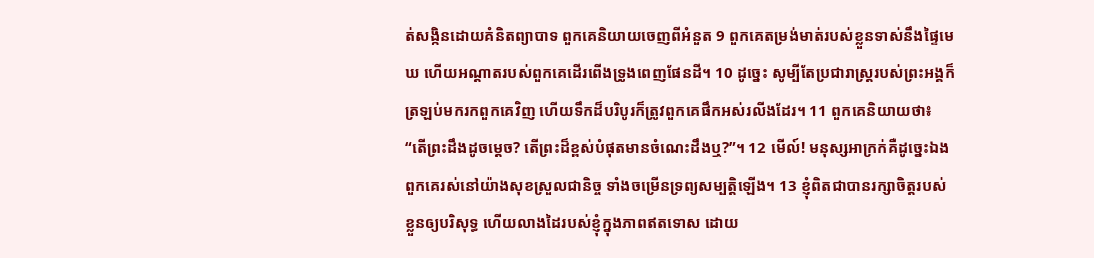ត់សង្កិនដោយគំនិតព្យាបាទ ពួកគេនិយាយចេញពីអំនួត 9 ពួកគេតម្រង់មាត់របស់ខ្លួនទាស់នឹងផ្ទៃមេឃ ហើយអណ្ដាតរបស់ពួកគេដើរពើងទ្រូងពេញផែនដី។ 10 ដូច្នេះ សូម្បីតែប្រជារាស្ត្ររបស់ព្រះអង្គក៏ត្រឡប់មករកពួកគេវិញ ហើយទឹកដ៏បរិបូរក៏ត្រូវពួកគេផឹកអស់រលីងដែរ។ 11 ពួកគេនិយាយថា៖ “តើព្រះដឹងដូចម្ដេច? តើព្រះដ៏ខ្ពស់បំផុតមានចំណេះដឹងឬ?”។ 12 មើល៍! មនុស្សអាក្រក់គឺដូច្នេះឯង ពួកគេរស់នៅយ៉ាងសុខស្រួលជានិច្ច ទាំងចម្រើនទ្រព្យសម្បត្តិឡើង។ 13 ខ្ញុំពិតជាបានរក្សាចិត្តរបស់ខ្លួនឲ្យបរិសុទ្ធ ហើយលាងដៃរបស់ខ្ញុំក្នុងភាពឥតទោស ដោយ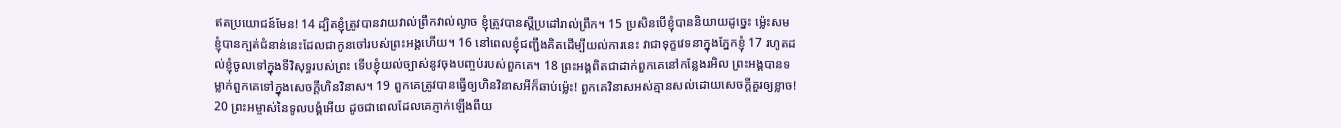ឥតប្រយោជន៍មែន! 14 ដ្បិតខ្ញុំត្រូវបានវាយវាល់ព្រឹកវាល់ល្ងាច ខ្ញុំត្រូវបានស្ដីប្រដៅរាល់ព្រឹក។ 15 ប្រសិនបើខ្ញុំបាននិយាយដូច្នេះ ម្ល៉េះសមខ្ញុំបានក្បត់ជំនាន់នេះដែលជាកូនចៅរបស់ព្រះអង្គហើយ។ 16 នៅពេលខ្ញុំជញ្ជឹងគិតដើម្បីយល់ការនេះ វាជាទុក្ខវេទនាក្នុងភ្នែកខ្ញុំ 17 រហូតដល់ខ្ញុំចូលទៅក្នុងទីវិសុទ្ធរបស់ព្រះ ទើបខ្ញុំយល់ច្បាស់នូវចុងបញ្ចប់របស់ពួកគេ។ 18 ព្រះអង្គពិតជាដាក់ពួកគេនៅកន្លែងរអិល ព្រះអង្គបានទម្លាក់ពួកគេទៅក្នុងសេចក្ដីហិនវិនាស។ 19 ពួកគេត្រូវបានធ្វើឲ្យហិនវិនាសអីក៏ឆាប់ម៉្លេះ! ពួកគេវិនាសអស់គ្មានសល់ដោយសេចក្ដីគួរឲ្យខ្លាច! 20 ព្រះអម្ចាស់នៃទូលបង្គំអើយ ដូចជាពេលដែលគេភ្ញាក់ឡើងពីយ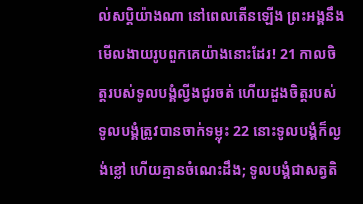ល់សប្តិយ៉ាងណា នៅពេលតើនឡើង ព្រះអង្គនឹងមើលងាយរូបពួកគេយ៉ាងនោះដែរ! 21 កាលចិត្តរបស់ទូលបង្គំល្វីងជូរចត់ ហើយដួងចិត្តរបស់ទូលបង្គំត្រូវបានចាក់ទម្លុះ 22 នោះទូលបង្គំក៏ល្ងង់ខ្លៅ ហើយគ្មានចំណេះដឹង; ទូលបង្គំជាសត្វតិ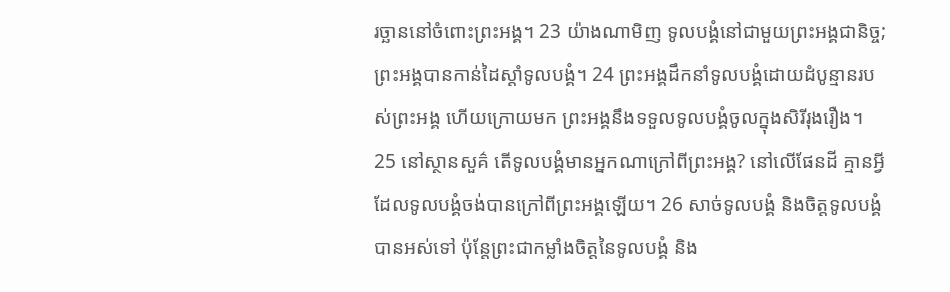រច្ឆាននៅចំពោះព្រះអង្គ។ 23 យ៉ាងណាមិញ ទូលបង្គំនៅជាមួយព្រះអង្គជានិច្ច; ព្រះអង្គបានកាន់ដៃស្ដាំទូលបង្គំ។ 24 ព្រះអង្គដឹកនាំទូលបង្គំដោយដំបូន្មានរបស់ព្រះអង្គ ហើយក្រោយមក ព្រះអង្គនឹងទទួលទូលបង្គំចូលក្នុងសិរីរុងរឿង។ 25 នៅស្ថានសួគ៌ តើទូលបង្គំមានអ្នកណាក្រៅពីព្រះអង្គ? នៅលើផែនដី គ្មានអ្វីដែលទូលបង្គំចង់បានក្រៅពីព្រះអង្គឡើយ។ 26 សាច់ទូលបង្គំ និងចិត្តទូលបង្គំបានអស់ទៅ ប៉ុន្តែព្រះជាកម្លាំងចិត្តនៃទូលបង្គំ និង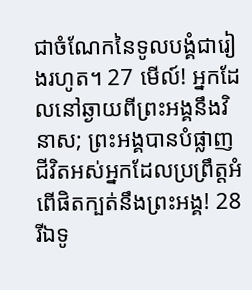ជាចំណែកនៃទូលបង្គំជារៀងរហូត។ 27 មើល៍! អ្នកដែលនៅឆ្ងាយពីព្រះអង្គនឹងវិនាស; ព្រះអង្គបានបំផ្លាញជីវិតអស់អ្នកដែលប្រព្រឹត្តអំពើផិតក្បត់នឹងព្រះអង្គ! 28 រីឯទូ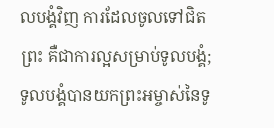លបង្គំវិញ ការដែលចូលទៅជិតព្រះ គឺជាការល្អសម្រាប់ទូលបង្គំ; ទូលបង្គំបានយកព្រះអម្ចាស់នៃទូ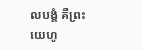លបង្គំ គឺព្រះយេហូ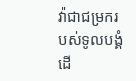វ៉ាជាជម្រករបស់ទូលបង្គំ ដើ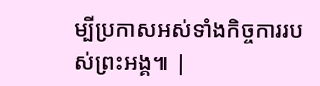ម្បីប្រកាសអស់ទាំងកិច្ចការរបស់ព្រះអង្គ៕ |